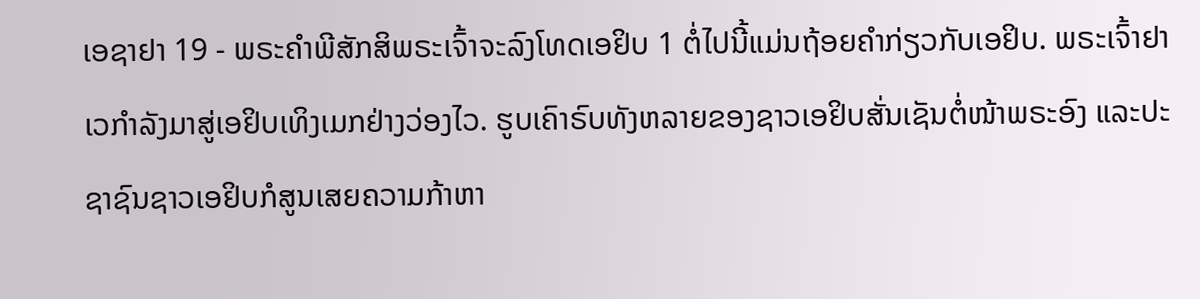ເອຊາຢາ 19 - ພຣະຄຳພີສັກສິພຣະເຈົ້າຈະລົງໂທດເອຢິບ 1 ຕໍ່ໄປນີ້ແມ່ນຖ້ອຍຄຳກ່ຽວກັບເອຢິບ. ພຣະເຈົ້າຢາເວກຳລັງມາສູ່ເອຢິບເທິງເມກຢ່າງວ່ອງໄວ. ຮູບເຄົາຣົບທັງຫລາຍຂອງຊາວເອຢິບສັ່ນເຊັນຕໍ່ໜ້າພຣະອົງ ແລະປະຊາຊົນຊາວເອຢິບກໍສູນເສຍຄວາມກ້າຫາ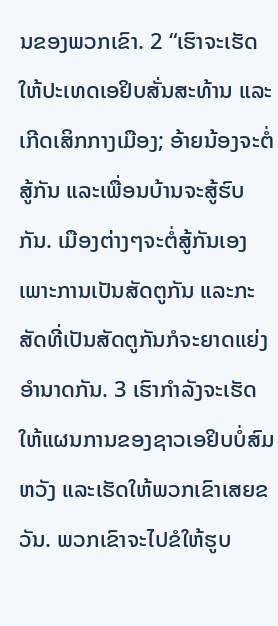ນຂອງພວກເຂົາ. 2 “ເຮົາຈະເຮັດໃຫ້ປະເທດເອຢິບສັ່ນສະທ້ານ ແລະເກີດເສິກກາງເມືອງ; ອ້າຍນ້ອງຈະຕໍ່ສູ້ກັນ ແລະເພື່ອນບ້ານຈະສູ້ຮົບກັນ. ເມືອງຕ່າງໆຈະຕໍ່ສູ້ກັນເອງເພາະການເປັນສັດຕູກັນ ແລະກະສັດທີ່ເປັນສັດຕູກັນກໍຈະຍາດແຍ່ງອຳນາດກັນ. 3 ເຮົາກຳລັງຈະເຮັດໃຫ້ແຜນການຂອງຊາວເອຢິບບໍ່ສົມຫວັງ ແລະເຮັດໃຫ້ພວກເຂົາເສຍຂວັນ. ພວກເຂົາຈະໄປຂໍໃຫ້ຮູບ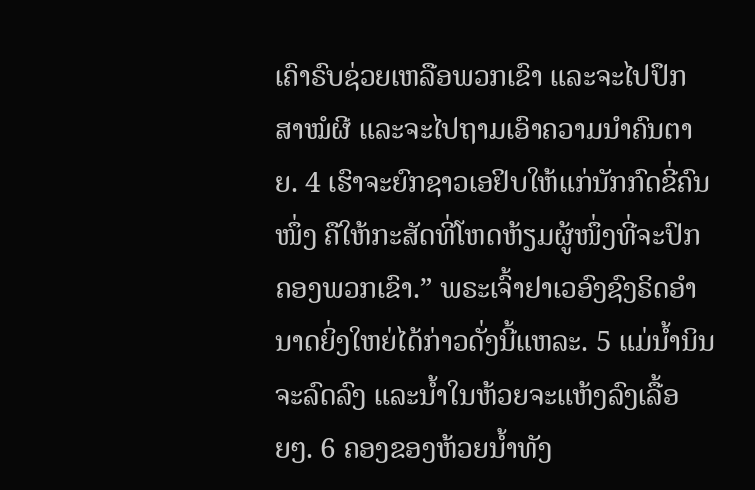ເຄົາຣົບຊ່ວຍເຫລືອພວກເຂົາ ແລະຈະໄປປຶກສາໝໍຜີ ແລະຈະໄປຖາມເອົາຄວາມນຳຄົນຕາຍ. 4 ເຮົາຈະຍົກຊາວເອຢິບໃຫ້ແກ່ນັກກົດຂີ່ຄົນໜຶ່ງ ຄືໃຫ້ກະສັດທີ່ໂຫດຫ້ຽມຜູ້ໜຶ່ງທີ່ຈະປົກຄອງພວກເຂົາ.” ພຣະເຈົ້າຢາເວອົງຊົງຣິດອຳນາດຍິ່ງໃຫຍ່ໄດ້ກ່າວດັ່ງນີ້ແຫລະ. 5 ແມ່ນໍ້ານິນຈະລົດລົງ ແລະນໍ້າໃນຫ້ວຍຈະແຫ້ງລົງເລື້ອຍໆ. 6 ຄອງຂອງຫ້ວຍນໍ້າທັງ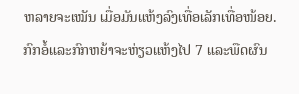ຫລາຍຈະເໝັນ ເມື່ອມັນແຫ້ງລົງເທື່ອເລັກເທື່ອໜ້ອຍ. ກົກອໍ້ແລະກົກຫຍ້າຈະຫ່ຽວແຫ້ງໄປ 7 ແລະພືດຜົນ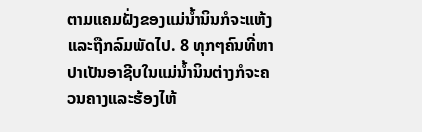ຕາມແຄມຝັ່ງຂອງແມ່ນໍ້ານິນກໍຈະແຫ້ງ ແລະຖືກລົມພັດໄປ. 8 ທຸກໆຄົນທີ່ຫາປາເປັນອາຊີບໃນແມ່ນໍ້ານິນຕ່າງກໍຈະຄວນຄາງແລະຮ້ອງໄຫ້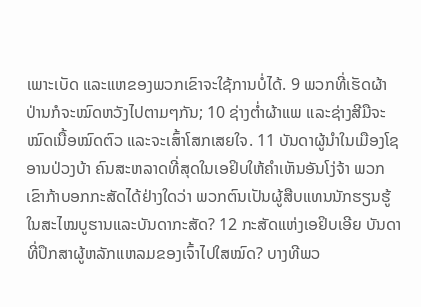ເພາະເບັດ ແລະແຫຂອງພວກເຂົາຈະໃຊ້ການບໍ່ໄດ້. 9 ພວກທີ່ເຮັດຜ້າປ່ານກໍຈະໝົດຫວັງໄປຕາມໆກັນ; 10 ຊ່າງຕໍ່າຜ້າແພ ແລະຊ່າງສີມືຈະໝົດເນື້ອໝົດຕົວ ແລະຈະເສົ້າໂສກເສຍໃຈ. 11 ບັນດາຜູ້ນຳໃນເມືອງໂຊອານປ່ວງບ້າ ຄົນສະຫລາດທີ່ສຸດໃນເອຢິບໃຫ້ຄຳເຫັນອັນໂງ່ຈ້າ ພວກເຂົາກ້າບອກກະສັດໄດ້ຢ່າງໃດວ່າ ພວກຕົນເປັນຜູ້ສືບແທນນັກຮຽນຮູ້ໃນສະໄໝບູຮານແລະບັນດາກະສັດ? 12 ກະສັດແຫ່ງເອຢິບເອີຍ ບັນດາທີ່ປຶກສາຜູ້ຫລັກແຫລມຂອງເຈົ້າໄປໃສໝົດ? ບາງທີພວ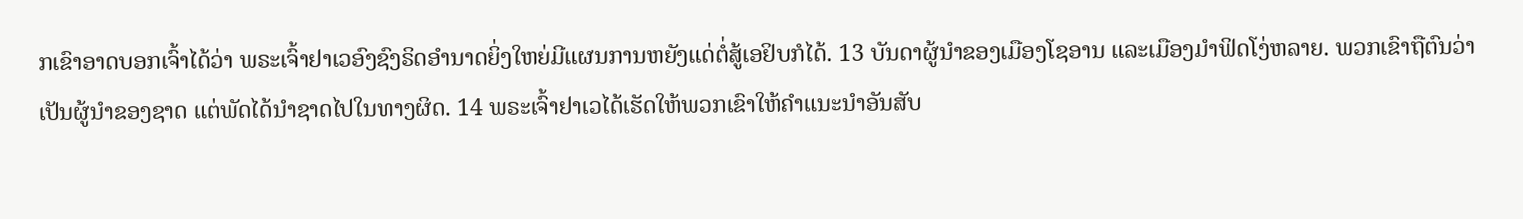ກເຂົາອາດບອກເຈົ້າໄດ້ວ່າ ພຣະເຈົ້າຢາເວອົງຊົງຣິດອຳນາດຍິ່ງໃຫຍ່ມີແຜນການຫຍັງແດ່ຕໍ່ສູ້ເອຢິບກໍໄດ້. 13 ບັນດາຜູ້ນຳຂອງເມືອງໂຊອານ ແລະເມືອງມຳຟິດໂງ່ຫລາຍ. ພວກເຂົາຖືຕົນວ່າເປັນຜູ້ນຳຂອງຊາດ ແຕ່ພັດໄດ້ນຳຊາດໄປໃນທາງຜິດ. 14 ພຣະເຈົ້າຢາເວໄດ້ເຮັດໃຫ້ພວກເຂົາໃຫ້ຄຳແນະນຳອັນສັບ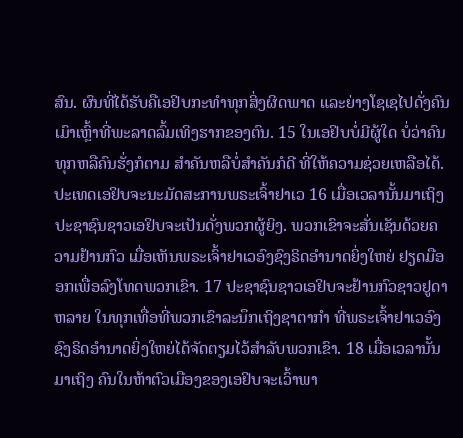ສົນ. ຜົນທີ່ໄດ້ຮັບຄືເອຢິບກະທຳທຸກສິ່ງຜິດພາດ ແລະຍ່າງໂຊເຊໄປດັ່ງຄົນເມົາເຫຼົ້າທີ່ພະລາດລົ້ມເທິງຮາກຂອງຕົນ. 15 ໃນເອຢິບບໍ່ມີຜູ້ໃດ ບໍ່ວ່າຄົນທຸກຫລືຄົນຮັ່ງກໍຕາມ ສຳຄັນຫລືບໍ່ສຳຄັນກໍດີ ທີ່ໃຫ້ຄວາມຊ່ວຍເຫລືອໄດ້. ປະເທດເອຢິບຈະນະມັດສະການພຣະເຈົ້າຢາເວ 16 ເມື່ອເວລານັ້ນມາເຖິງ ປະຊາຊົນຊາວເອຢິບຈະເປັນດັ່ງພວກຜູ້ຍິງ. ພວກເຂົາຈະສັ່ນເຊັນດ້ວຍຄວາມຢ້ານກົວ ເມື່ອເຫັນພຣະເຈົ້າຢາເວອົງຊົງຣິດອຳນາດຍິ່ງໃຫຍ່ ຢຽດມືອອກເພື່ອລົງໂທດພວກເຂົາ. 17 ປະຊາຊົນຊາວເອຢິບຈະຢ້ານກົວຊາວຢູດາຫລາຍ ໃນທຸກເທື່ອທີ່ພວກເຂົາລະນຶກເຖິງຊາຕາກຳ ທີ່ພຣະເຈົ້າຢາເວອົງຊົງຣິດອຳນາດຍິ່ງໃຫຍ່ໄດ້ຈັດຕຽມໄວ້ສຳລັບພວກເຂົາ. 18 ເມື່ອເວລານັ້ນມາເຖິງ ຄົນໃນຫ້າຕົວເມືອງຂອງເອຢິບຈະເວົ້າພາ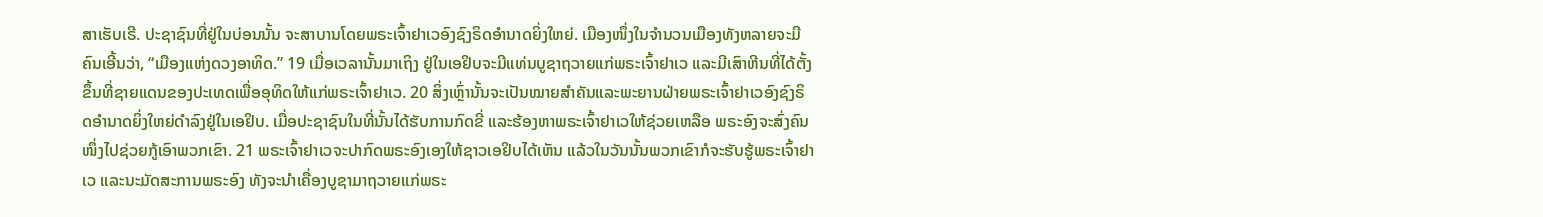ສາເຮັບເຣີ. ປະຊາຊົນທີ່ຢູ່ໃນບ່ອນນັ້ນ ຈະສາບານໂດຍພຣະເຈົ້າຢາເວອົງຊົງຣິດອຳນາດຍິ່ງໃຫຍ່. ເມືອງໜຶ່ງໃນຈຳນວນເມືອງທັງຫລາຍຈະມີຄົນເອີ້ນວ່າ, “ເມືອງແຫ່ງດວງອາທິດ.” 19 ເມື່ອເວລານັ້ນມາເຖິງ ຢູ່ໃນເອຢິບຈະມີແທ່ນບູຊາຖວາຍແກ່ພຣະເຈົ້າຢາເວ ແລະມີເສົາຫີນທີ່ໄດ້ຕັ້ງຂຶ້ນທີ່ຊາຍແດນຂອງປະເທດເພື່ອອຸທິດໃຫ້ແກ່ພຣະເຈົ້າຢາເວ. 20 ສິ່ງເຫຼົ່ານັ້ນຈະເປັນໝາຍສຳຄັນແລະພະຍານຝ່າຍພຣະເຈົ້າຢາເວອົງຊົງຣິດອຳນາດຍິ່ງໃຫຍ່ດຳລົງຢູ່ໃນເອຢິບ. ເມື່ອປະຊາຊົນໃນທີ່ນັ້ນໄດ້ຮັບການກົດຂີ່ ແລະຮ້ອງຫາພຣະເຈົ້າຢາເວໃຫ້ຊ່ວຍເຫລືອ ພຣະອົງຈະສົ່ງຄົນໜຶ່ງໄປຊ່ວຍກູ້ເອົາພວກເຂົາ. 21 ພຣະເຈົ້າຢາເວຈະປາກົດພຣະອົງເອງໃຫ້ຊາວເອຢິບໄດ້ເຫັນ ແລ້ວໃນວັນນັ້ນພວກເຂົາກໍຈະຮັບຮູ້ພຣະເຈົ້າຢາເວ ແລະນະມັດສະການພຣະອົງ ທັງຈະນຳເຄື່ອງບູຊາມາຖວາຍແກ່ພຣະ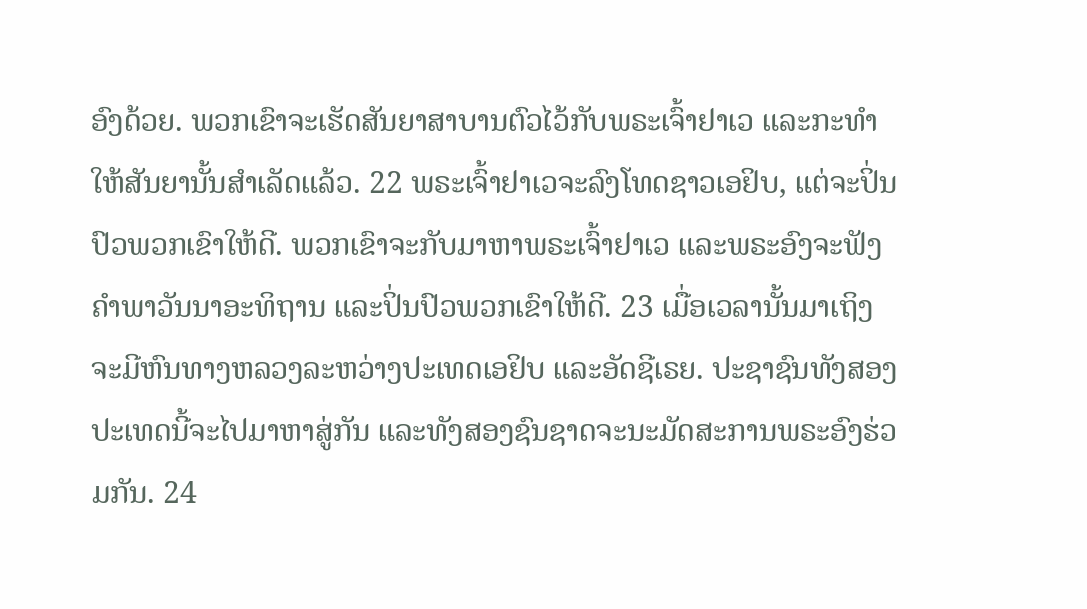ອົງດ້ວຍ. ພວກເຂົາຈະເຮັດສັນຍາສາບານຕົວໄວ້ກັບພຣະເຈົ້າຢາເວ ແລະກະທຳໃຫ້ສັນຍານັ້ນສຳເລັດແລ້ວ. 22 ພຣະເຈົ້າຢາເວຈະລົງໂທດຊາວເອຢິບ, ແຕ່ຈະປິ່ນປົວພວກເຂົາໃຫ້ດີ. ພວກເຂົາຈະກັບມາຫາພຣະເຈົ້າຢາເວ ແລະພຣະອົງຈະຟັງຄຳພາວັນນາອະທິຖານ ແລະປິ່ນປົວພວກເຂົາໃຫ້ດີ. 23 ເມື່ອເວລານັ້ນມາເຖິງ ຈະມີຫົນທາງຫລວງລະຫວ່າງປະເທດເອຢິບ ແລະອັດຊີເຣຍ. ປະຊາຊົນທັງສອງປະເທດນີ້ຈະໄປມາຫາສູ່ກັນ ແລະທັງສອງຊົນຊາດຈະນະມັດສະການພຣະອົງຮ່ວມກັນ. 24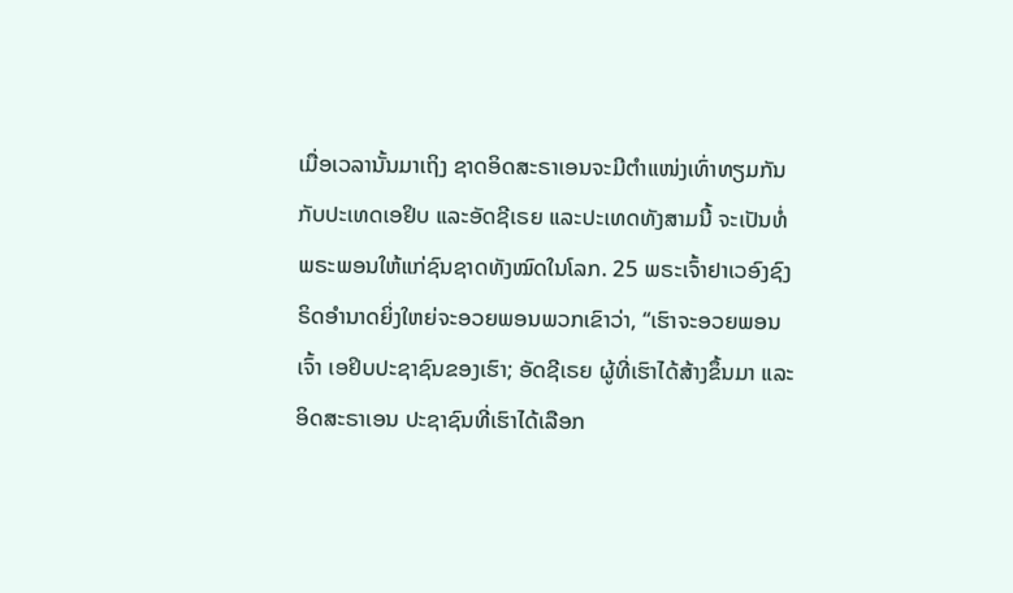ເມື່ອເວລານັ້ນມາເຖິງ ຊາດອິດສະຣາເອນຈະມີຕຳແໜ່ງເທົ່າທຽມກັນກັບປະເທດເອຢິບ ແລະອັດຊີເຣຍ ແລະປະເທດທັງສາມນີ້ ຈະເປັນທໍ່ພຣະພອນໃຫ້ແກ່ຊົນຊາດທັງໝົດໃນໂລກ. 25 ພຣະເຈົ້າຢາເວອົງຊົງຣິດອຳນາດຍິ່ງໃຫຍ່ຈະອວຍພອນພວກເຂົາວ່າ, “ເຮົາຈະອວຍພອນເຈົ້າ ເອຢິບປະຊາຊົນຂອງເຮົາ; ອັດຊີເຣຍ ຜູ້ທີ່ເຮົາໄດ້ສ້າງຂຶ້ນມາ ແລະອິດສະຣາເອນ ປະຊາຊົນທີ່ເຮົາໄດ້ເລືອກ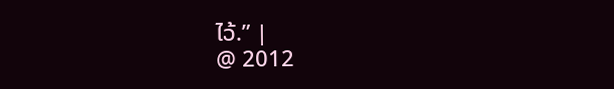ໄວ້.” |
@ 2012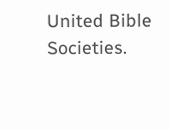United Bible Societies.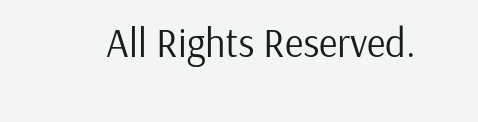All Rights Reserved.